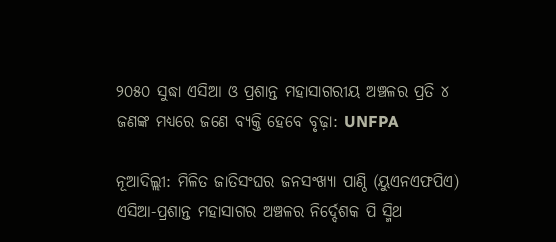୨୦୫୦ ସୁଦ୍ଧା ଏସିଆ ଓ ପ୍ରଶାନ୍ତ ମହାସାଗରୀୟ ଅଞ୍ଚଳର ପ୍ରତି ୪ ଜଣଙ୍କ ମଧ୍ୟରେ ଜଣେ ବ୍ୟକ୍ତି ହେବେ ବୃଢ଼ା: UNFPA

ନୂଆଦିଲ୍ଲୀ: ମିଳିତ ଜାତିସଂଘର ଜନସଂଖ୍ୟା ପାଣ୍ଠି (ୟୁଏନଏଫପିଏ) ଏସିଆ-ପ୍ରଶାନ୍ତ ମହାସାଗର ଅଞ୍ଚଳର ନିର୍ଦ୍ଦେଶକ ପି ସ୍ମିଥ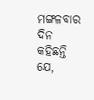ମଙ୍ଗଳବାର ଦିନ କହିଛନ୍ତି ଯେ,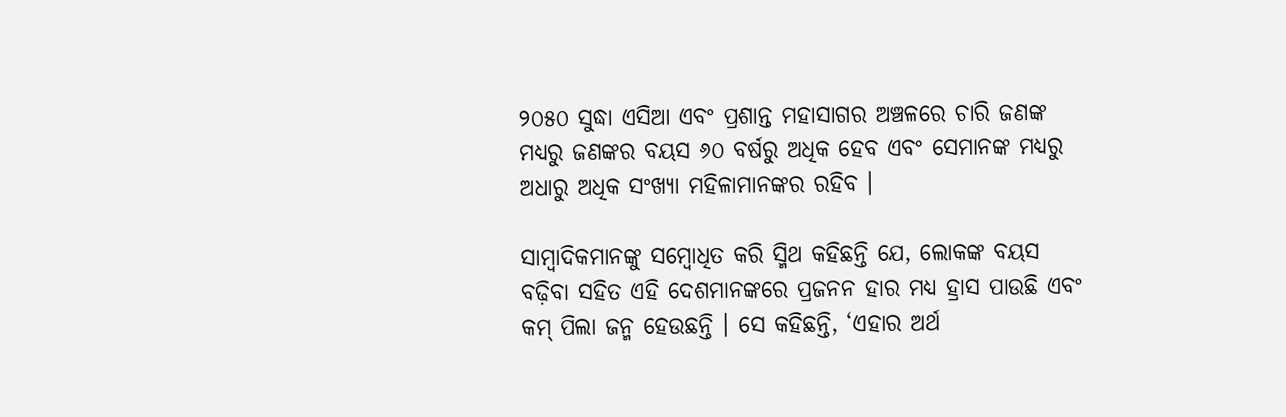୨୦୫୦ ସୁଦ୍ଧା ଏସିଆ ଏବଂ ପ୍ରଶାନ୍ତ ମହାସାଗର ଅଞ୍ଚଳରେ ଚାରି ଜଣଙ୍କ ମଧ୍ୟରୁ ଜଣଙ୍କର ବୟସ ୬୦ ବର୍ଷରୁ ଅଧିକ ହେବ ଏବଂ ସେମାନଙ୍କ ମଧ୍ୟରୁ ଅଧାରୁ ଅଧିକ ସଂଖ୍ୟା ମହିଳାମାନଙ୍କର ରହିବ ।

ସାମ୍ବାଦିକମାନଙ୍କୁ ସମ୍ବୋଧିତ କରି ସ୍ମିଥ କହିଛନ୍ତି ଯେ, ଲୋକଙ୍କ ବୟସ ବଢ଼ିବା ସହିତ ଏହି ଦେଶମାନଙ୍କରେ ପ୍ରଜନନ ହାର ମଧ୍ୟ ହ୍ରାସ ପାଉଛି ଏବଂ କମ୍ ପିଲା ଜନ୍ମ ହେଉଛନ୍ତି । ସେ କହିଛନ୍ତି, ‘ଏହାର ଅର୍ଥ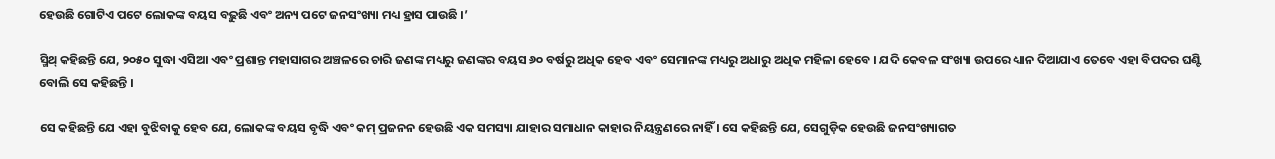ହେଉଛି ଗୋଟିଏ ପଟେ ଲୋକଙ୍କ ବୟସ ବଢ଼ୁଛି ଏବଂ ଅନ୍ୟ ପଟେ ଜନସଂଖ୍ୟା ମଧ୍ୟ ହ୍ରାସ ପାଉଛି ।’

ସ୍ମିଥ୍ କହିଛନ୍ତି ଯେ, ୨୦୫୦ ସୁଦ୍ଧା ଏସିଆ ଏବଂ ପ୍ରଶାନ୍ତ ମହାସାଗର ଅଞ୍ଚଳରେ ଚାରି ଜଣଙ୍କ ମଧ୍ୟରୁ ଜଣଙ୍କର ବୟସ ୬୦ ବର୍ଷରୁ ଅଧିକ ହେବ ଏବଂ ସେମାନଙ୍କ ମଧ୍ୟରୁ ଅଧାରୁ ଅଧିକ ମହିଳା ହେବେ । ଯଦି କେବଳ ସଂଖ୍ୟା ଉପରେ ଧ୍ୟାନ ଦିଆଯାଏ ତେବେ ଏହା ବିପଦର ଘଣ୍ଟି ବୋଲି ସେ କହିଛନ୍ତି ।

ସେ କହିଛନ୍ତି ଯେ ଏହା ବୁଝିବାକୁ ହେବ ଯେ, ଲୋକଙ୍କ ବୟସ ବୃଦ୍ଧି ଏବଂ କମ୍ ପ୍ରଜନନ ହେଉଛି ଏକ ସମସ୍ୟା ଯାହାର ସମାଧାନ କାହାର ନିୟନ୍ତ୍ରଣରେ ନାହିଁ । ସେ କହିଛନ୍ତି ଯେ, ସେଗୁଡ଼ିକ ହେଉଛି ଜନସଂଖ୍ୟାଗତ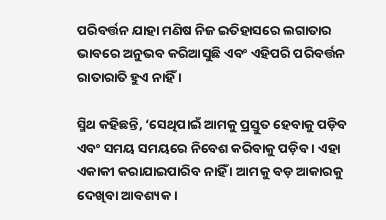ପରିବର୍ତ୍ତନ ଯାହା ମଣିଷ ନିଜ ଇତିହାସରେ ଲଗାତାର ଭାବରେ ଅନୁଭବ କରିଆସୁଛି ଏବଂ ଏହିପରି ପରିବର୍ତ୍ତନ ରାତାରାତି ହୁଏ ନାହିଁ ।

ସ୍ମିଥ କହିଛନ୍ତି, ‘ସେଥିପାଇଁ ଆମକୁ ପ୍ରସ୍ତୁତ ହେବାକୁ ପଡ଼ିବ ଏବଂ ସମୟ ସମୟରେ ନିବେଶ କରିବାକୁ ପଡ଼ିବ । ଏହା ଏକାକୀ କରାଯାଇପାରିବ ନାହିଁ । ଆମକୁ ବଡ଼ ଆକାରକୁ ଦେଖିବା ଆବଶ୍ୟକ ।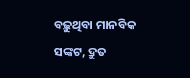ବଢ଼ୁଥିବା ମାନବିକ ସଙ୍କଟ, ଦ୍ରୁତ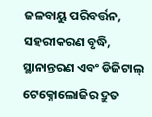ଜଳବାୟୁ ପରିବର୍ତ୍ତନ, ସହରୀକରଣ ବୃଦ୍ଧି, ସ୍ଥାନାନ୍ତରଣ ଏବଂ ଡିଜିଟାଲ୍ ଟେକ୍ନୋଲୋଜିର ଦ୍ରୁତ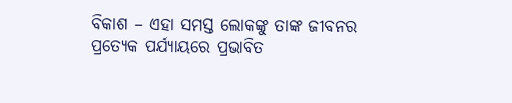ବିକାଶ – ଏହା ସମସ୍ତ ଲୋକଙ୍କୁ ତାଙ୍କ ଜୀବନର ପ୍ରତ୍ୟେକ ପର୍ଯ୍ୟାୟରେ ପ୍ରଭାବିତ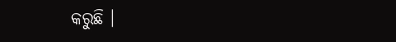କରୁଛି ।